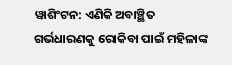ୱାଶିଂଟନ: ଏଣିକି ଅବାଞ୍ଛିତ ଗର୍ଭଧାରଣକୁ ରୋକିବା ପାଇଁ ମହିଳାଙ୍କ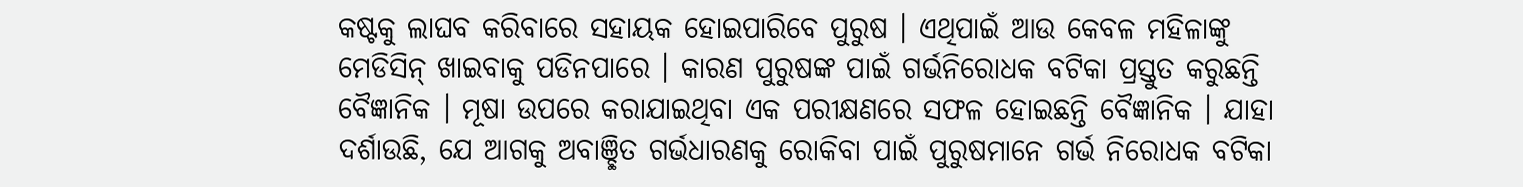କଷ୍ଟକୁ ଲାଘବ କରିବାରେ ସହାୟକ ହୋଇପାରିବେ ପୁରୁଷ । ଏଥିପାଇଁ ଆଉ କେବଳ ମହିଳାଙ୍କୁ ମେଡିସିନ୍ ଖାଇବାକୁ ପଡିନପାରେ । କାରଣ ପୁରୁଷଙ୍କ ପାଇଁ ଗର୍ଭନିରୋଧକ ବଟିକା ପ୍ରସ୍ତୁତ କରୁଛନ୍ତି ବୈଜ୍ଞାନିକ । ମୂଷା ଉପରେ କରାଯାଇଥିବା ଏକ ପରୀକ୍ଷଣରେ ସଫଳ ହୋଇଛନ୍ତି ବୈଜ୍ଞାନିକ । ଯାହା ଦର୍ଶାଉଛି, ଯେ ଆଗକୁ ଅବାଞ୍ଛିତ ଗର୍ଭଧାରଣକୁ ରୋକିବା ପାଇଁ ପୁରୁଷମାନେ ଗର୍ଭ ନିରୋଧକ ବଟିକା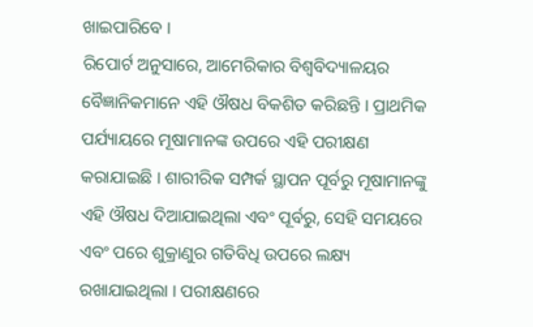ଖାଇପାରିବେ ।
ରିପୋର୍ଟ ଅନୁସାରେ, ଆମେରିକାର ବିଶ୍ବବିଦ୍ୟାଳୟର ବୈଜ୍ଞାନିକମାନେ ଏହି ଔଷଧ ବିକଶିତ କରିଛନ୍ତି । ପ୍ରାଥମିକ ପର୍ଯ୍ୟାୟରେ ମୂଷାମାନଙ୍କ ଉପରେ ଏହି ପରୀକ୍ଷଣ କରାଯାଇଛି । ଶାରୀରିକ ସମ୍ପର୍କ ସ୍ଥାପନ ପୂର୍ବରୁ ମୂଷାମାନଙ୍କୁ ଏହି ଔଷଧ ଦିଆଯାଇଥିଲା ଏବଂ ପୂର୍ବରୁ, ସେହି ସମୟରେ ଏବଂ ପରେ ଶୁକ୍ରାଣୁର ଗତିବିଧି ଉପରେ ଲକ୍ଷ୍ୟ ରଖାଯାଇଥିଲା । ପରୀକ୍ଷଣରେ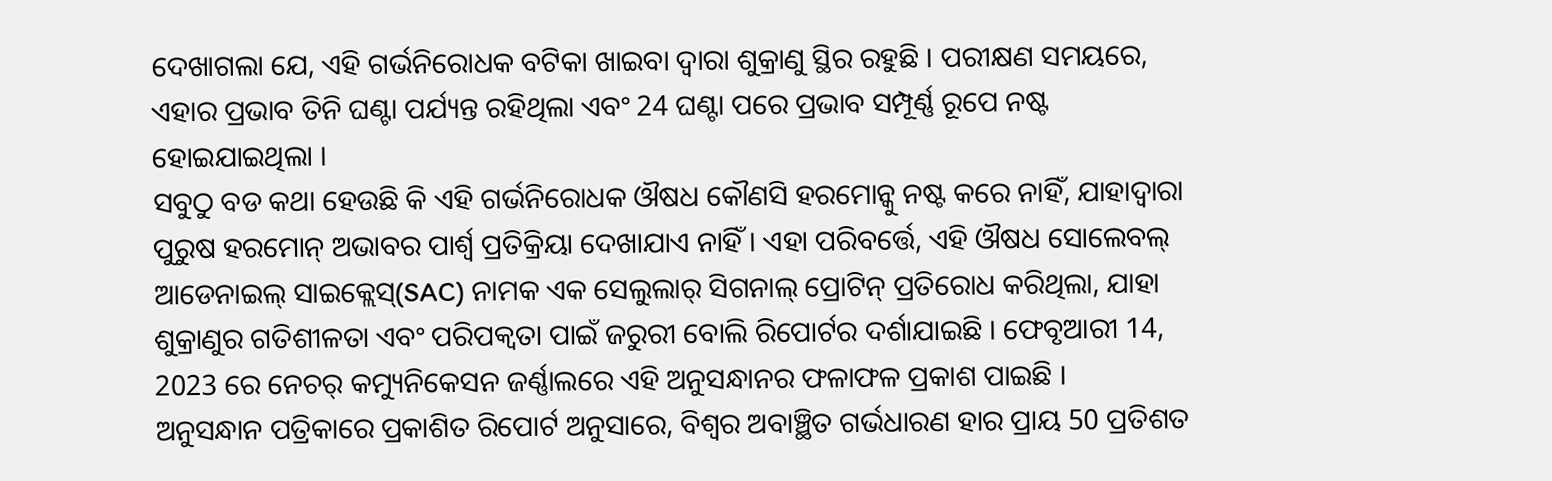ଦେଖାଗଲା ଯେ, ଏହି ଗର୍ଭନିରୋଧକ ବଟିକା ଖାଇବା ଦ୍ବାରା ଶୁକ୍ରାଣୁ ସ୍ଥିର ରହୁଛି । ପରୀକ୍ଷଣ ସମୟରେ, ଏହାର ପ୍ରଭାବ ତିନି ଘଣ୍ଟା ପର୍ଯ୍ୟନ୍ତ ରହିଥିଲା ଏବଂ 24 ଘଣ୍ଟା ପରେ ପ୍ରଭାବ ସମ୍ପୂର୍ଣ୍ଣ ରୂପେ ନଷ୍ଟ ହୋଇଯାଇଥିଲା ।
ସବୁଠୁ ବଡ କଥା ହେଉଛି କି ଏହି ଗର୍ଭନିରୋଧକ ଔଷଧ କୌଣସି ହରମୋନ୍କୁ ନଷ୍ଟ କରେ ନାହିଁ, ଯାହାଦ୍ୱାରା ପୁରୁଷ ହରମୋନ୍ ଅଭାବର ପାର୍ଶ୍ୱ ପ୍ରତିକ୍ରିୟା ଦେଖାଯାଏ ନାହିଁ । ଏହା ପରିବର୍ତ୍ତେ, ଏହି ଔଷଧ ସୋଲେବଲ୍ ଆଡେନାଇଲ୍ ସାଇକ୍ଲେସ୍(SAC) ନାମକ ଏକ ସେଲୁଲାର୍ ସିଗନାଲ୍ ପ୍ରୋଟିନ୍ ପ୍ରତିରୋଧ କରିଥିଲା, ଯାହା ଶୁକ୍ରାଣୁର ଗତିଶୀଳତା ଏବଂ ପରିପକ୍ୱତା ପାଇଁ ଜରୁରୀ ବୋଲି ରିପୋର୍ଟର ଦର୍ଶାଯାଇଛି । ଫେବୃଆରୀ 14, 2023 ରେ ନେଚର୍ କମ୍ୟୁନିକେସନ ଜର୍ଣ୍ଣାଲରେ ଏହି ଅନୁସନ୍ଧାନର ଫଳାଫଳ ପ୍ରକାଶ ପାଇଛି ।
ଅନୁସନ୍ଧାନ ପତ୍ରିକାରେ ପ୍ରକାଶିତ ରିପୋର୍ଟ ଅନୁସାରେ, ବିଶ୍ବର ଅବାଞ୍ଛିତ ଗର୍ଭଧାରଣ ହାର ପ୍ରାୟ 50 ପ୍ରତିଶତ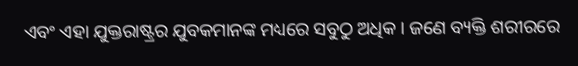ଏବଂ ଏହା ଯୁକ୍ତରାଷ୍ଟ୍ରର ଯୁବକମାନଙ୍କ ମଧ୍ୟରେ ସବୁଠୁ ଅଧିକ । ଜଣେ ବ୍ୟକ୍ତି ଶରୀରରେ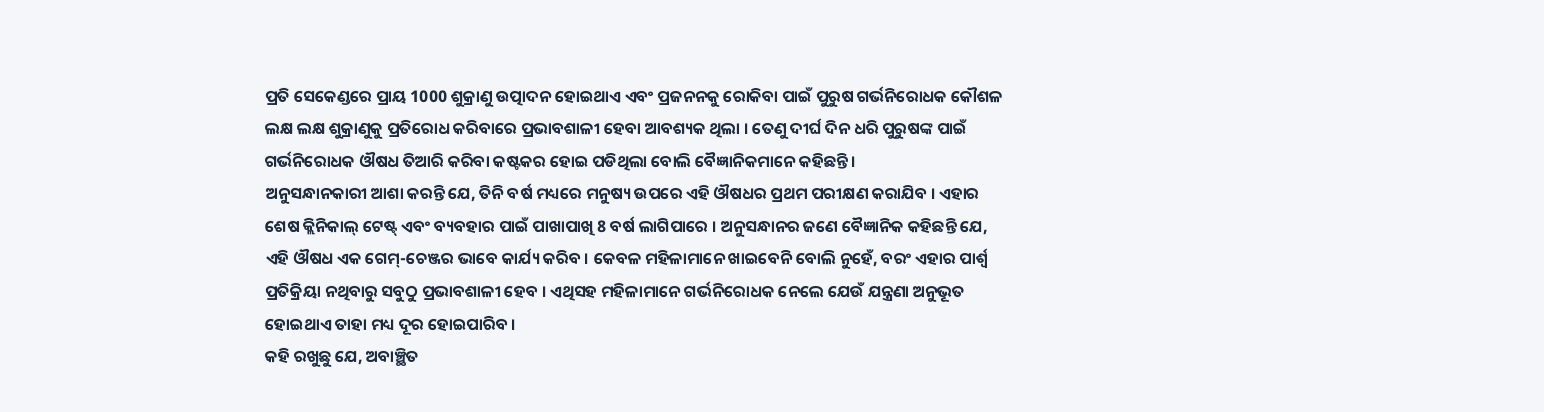ପ୍ରତି ସେକେଣ୍ଡରେ ପ୍ରାୟ 1000 ଶୁକ୍ରାଣୁ ଉତ୍ପାଦନ ହୋଇଥାଏ ଏବଂ ପ୍ରଜନନକୁ ରୋକିବା ପାଇଁ ପୁରୁଷ ଗର୍ଭନିରୋଧକ କୌଶଳ ଲକ୍ଷ ଲକ୍ଷ ଶୁକ୍ରାଣୁକୁ ପ୍ରତିରୋଧ କରିବାରେ ପ୍ରଭାବଶାଳୀ ହେବା ଆବଶ୍ୟକ ଥିଲା । ତେଣୁ ଦୀର୍ଘ ଦିନ ଧରି ପୁରୁଷଙ୍କ ପାଇଁ ଗର୍ଭନିରୋଧକ ଔଷଧ ତିଆରି କରିବା କଷ୍ଟକର ହୋଇ ପଡିଥିଲା ବୋଲି ବୈଜ୍ଞାନିକମାନେ କହିଛନ୍ତି ।
ଅନୁସନ୍ଧାନକାରୀ ଆଶା କରନ୍ତି ଯେ, ତିନି ବର୍ଷ ମଧ୍ୟରେ ମନୁଷ୍ୟ ଉପରେ ଏହି ଔଷଧର ପ୍ରଥମ ପରୀକ୍ଷଣ କରାଯିବ । ଏହାର ଶେଷ କ୍ଲିନିକାଲ୍ ଟେଷ୍ଟ୍ ଏବଂ ବ୍ୟବହାର ପାଇଁ ପାଖାପାଖି 8 ବର୍ଷ ଲାଗିପାରେ । ଅନୁସନ୍ଧାନର ଜଣେ ବୈଜ୍ଞାନିକ କହିଛନ୍ତି ଯେ, ଏହି ଔଷଧ ଏକ ଗେମ୍-ଚେଞ୍ଜର ଭାବେ କାର୍ଯ୍ୟ କରିବ । କେବଳ ମହିଳାମାନେ ଖାଇବେନି ବୋଲି ନୁହେଁ, ବରଂ ଏହାର ପାର୍ଶ୍ବ ପ୍ରତିକ୍ରିୟା ନଥିବାରୁ ସବୁଠୁ ପ୍ରଭାବଶାଳୀ ହେବ । ଏଥିସହ ମହିଳାମାନେ ଗର୍ଭନିରୋଧକ ନେଲେ ଯେଉଁ ଯନ୍ତ୍ରଣା ଅନୁଭୂତ ହୋଇଥାଏ ତାହା ମଧ୍ୟ ଦୂର ହୋଇପାରିବ ।
କହି ରଖୁଛୁ ଯେ, ଅବାଞ୍ଛିତ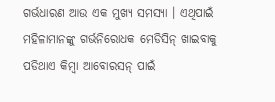ଗର୍ଭଧାରଣ ଆଉ ଏକ ମୁଖ୍ୟ ସମସ୍ୟା । ଏଥିପାଇଁ ମହିଳାମାନଙ୍କୁ ଗର୍ଭନିରୋଧକ ମେଡିସିନ୍ ଖାଇବାକୁ ପଡିଥାଏ କିମ୍ବା ଆବୋରସନ୍ ପାଇଁ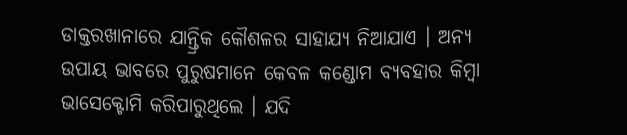ଡାକ୍ତରଖାନାରେ ଯାନ୍ତ୍ରିକ କୌଶଳର ସାହାଯ୍ୟ ନିଆଯାଏ । ଅନ୍ୟ ଉପାୟ ଭାବରେ ପୁରୁଷମାନେ କେବଳ କଣ୍ଡୋମ ବ୍ୟବହାର କିମ୍ବା ଭାସେକ୍ଟୋମି କରିପାରୁଥିଲେ । ଯଦି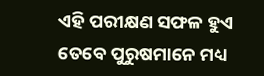ଏହି ପରୀକ୍ଷଣ ସଫଳ ହୁଏ ତେବେ ପୁରୁଷମାନେ ମଧ୍ୟ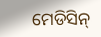ମେଡିସିନ୍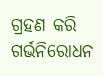ଗ୍ରହଣ କରି ଗର୍ଭନିରୋଧନ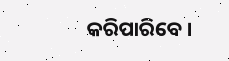କରିପାରିବେ ।